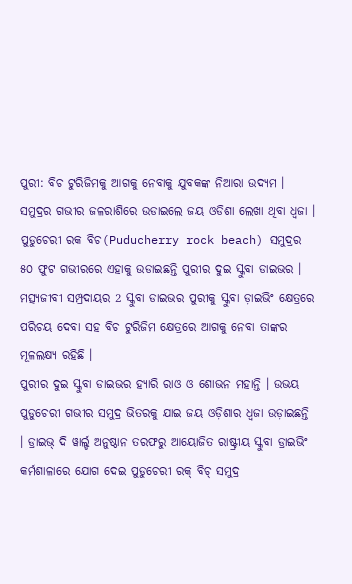ପୁରୀ: ବିଚ ଟୁରିଜିମକୁ ଆଗକୁ ନେବାକୁ ଯୁବକଙ୍କ ନିଆରା ଉଦ୍ୟମ । ସମୁଦ୍ରର ଗଭୀର ଜଳରାଶିରେ ଉଡାଇଲେ ଜୟ ଓଡିଶା ଲେଖା ଥିବା ଧ୍ବଜା । ପୁଡୁଚେରୀ ରକ ବିଚ(Puducherry rock beach) ସମୁଦ୍ରର ୫୦ ଫୁଟ ଗଭୀରରେ ଏହାକୁ ଉଡାଇଛନ୍ତି ପୁରୀର ଦୁଇ ସ୍କୁବା ଡାଇଭର । ମତ୍ସ୍ୟଜୀବୀ ସମ୍ପ୍ରଦାୟର 2 ସ୍କୁବା ଡାଇଭର ପୁରୀକୁ ସ୍କୁବା ଡ଼ାଇଭିଂ କ୍ଷେତ୍ରରେ ପରିଚୟ ଦେବା ସହ ବିଚ ଟୁରିଜିମ କ୍ଷେତ୍ରରେ ଆଗକୁ ନେବା ତାଙ୍କର ମୂଳଲକ୍ଷ୍ୟ ରହିଛି ।
ପୁରୀର ଦୁଇ ସ୍କୁବା ଡାଇଭର ହ୍ୟାରି ରାଓ ଓ ଶୋଭନ ମହାନ୍ତି । ଉଭୟ ପୁଡୁଚେରୀ ଗଭୀର ସମୁଦ୍ର ଭିତରକୁ ଯାଇ ଜୟ ଓଡ଼ିଶାର ଧ୍ଵଜା ଉଡ଼ାଇଛନ୍ତି । ଡ୍ରାଇଭ୍ ଦି ୱାର୍ଲ୍ଡ ଅନୁଷ୍ଠାନ ତରଫରୁ ଆୟୋଜିତ ରାଷ୍ଟ୍ରୀୟ ସ୍କୁବା ଡ୍ରାଇଭିଂ କର୍ମଶାଳାରେ ଯୋଗ ଦେଇ ପୁଡୁଚେରୀ ରକ୍ ବିଚ୍ ସମୁଦ୍ର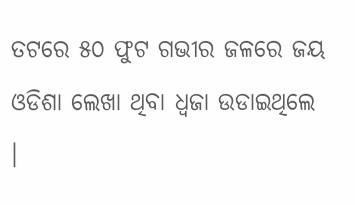ତଟରେ ୫୦ ଫୁଟ ଗଭୀର ଜଳରେ ଜୟ ଓଡିଶା ଲେଖା ଥିବା ଧ୍ବଜା ଉଡାଇଥିଲେ ।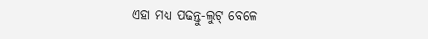ଏହା ମଧ୍ୟ ପଢନ୍ତୁ-ଲୁଟ୍ ବେଳେ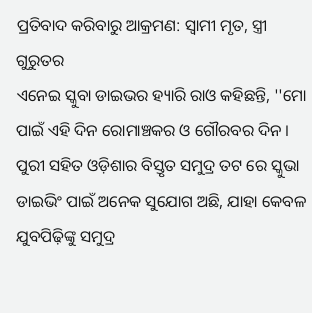ପ୍ରତିବାଦ କରିବାରୁ ଆକ୍ରମଣ: ସ୍ବାମୀ ମୃତ, ସ୍ତ୍ରୀ ଗୁରୁତର
ଏନେଇ ସ୍କୁବା ଡାଇଭର ହ୍ୟାରି ରାଓ କହିଛନ୍ତି, ''ମୋ ପାଇଁ ଏହି ଦିନ ରୋମାଞ୍ଚକର ଓ ଗୌରବର ଦିନ । ପୁରୀ ସହିତ ଓଡ଼ିଶାର ବିସ୍ତୃତ ସମୁଦ୍ର ତଟ ରେ ସ୍କୁଭା ଡାଇଭିଂ ପାଇଁ ଅନେକ ସୁଯୋଗ ଅଛି, ଯାହା କେବଳ ଯୁବପିଢ଼ିଙ୍କୁ ସମୁଦ୍ର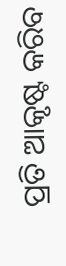ପ୍ରତି ଆକୃଷ୍ଟ କରିବ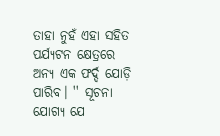ତାହା ନୁହଁ ଏହା ସହିତ ପର୍ଯ୍ୟଟନ କ୍ଷେତ୍ରରେ ଅନ୍ୟ ଏକ ଫର୍ଦ୍ଦ ଯୋଡ଼ି ପାରିବ। '' ସୂଚନା ଯୋଗ୍ୟ ଯେ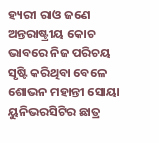ହ୍ୟରୀ ରାଓ ଜଣେ ଅନ୍ତରାଷ୍ଟ୍ରୀୟ କୋଚ ଭାବରେ ନିଜ ପରିଚୟ ସୃଷ୍ଟି କରିଥିବା ବେଳେ ଶୋଭନ ମହାନ୍ତୀ ସୋୟା ୟୁନିଭରସିଟିର ଛାତ୍ର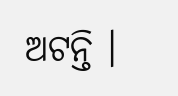ଅଟନ୍ତି ।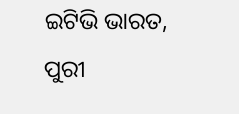ଇଟିଭି ଭାରତ, ପୁରୀ